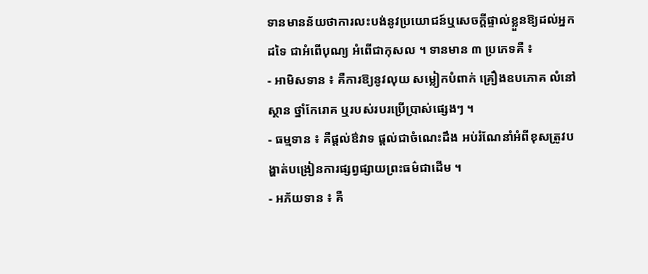ទានមានន័យថាការលះបង់នូវប្រយោជន៍ឬសេចក្តីផ្ទាល់ខ្លួនឱ្យដល់អ្នកដទៃ ជាអំពើបុណ្យ អំពើជាកុសល ។ ទានមាន ៣ ប្រភេទគឺ ៖
- អាមិសទាន ៖ គឺការឱ្យនូវលុយ សម្លៀកបំពាក់ គ្រឿងឧបភោគ លំនៅស្ថាន ថ្នាំកែរោគ ឬរបស់របរប្រើប្រាស់ផ្សេងៗ ។
- ធម្មទាន ៖ គឺផ្តល់ឳវាទ ផ្តល់ជាចំណេះដឹង អប់រំណែនាំអំពីខុសត្រូវបង្ហាត់បង្រៀនការផ្សព្វផ្សាយព្រះធម៌ជាដើម ។
- អភ័យទាន ៖ គឺ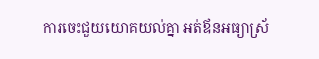ការចេះជួយយោគយល់គ្នា អត់ឪនអធ្យាស្រ័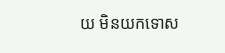យ មិនយកទោស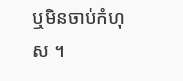ឬមិនចាប់កំហុស ។